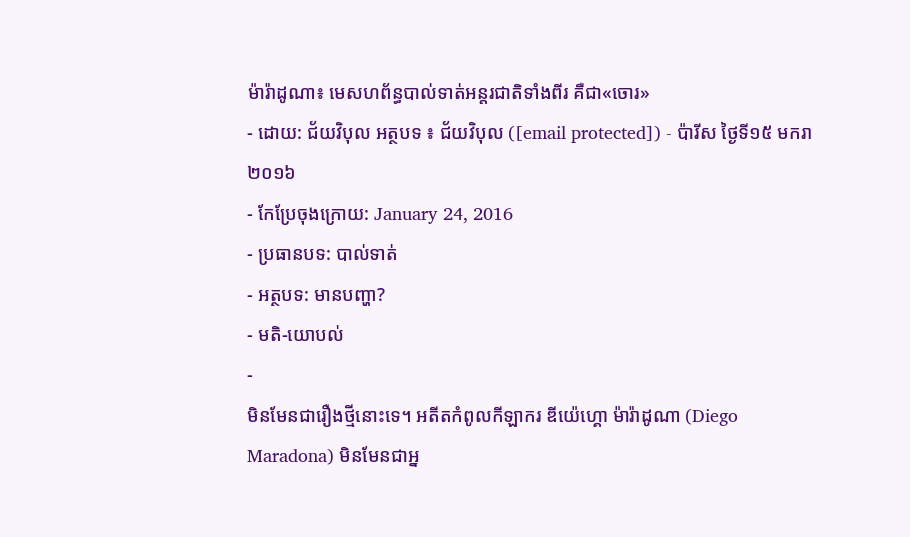ម៉ារ៉ាដូណា៖ មេសហព័ន្ធបាល់ទាត់អន្តរជាតិទាំងពីរ គឺជា«ចោរ»
- ដោយ: ជ័យវិបុល អត្ថបទ ៖ ជ័យវិបុល ([email protected]) - ប៉ារីស ថ្ងៃទី១៥ មករា ២០១៦
- កែប្រែចុងក្រោយ: January 24, 2016
- ប្រធានបទ: បាល់ទាត់
- អត្ថបទ: មានបញ្ហា?
- មតិ-យោបល់
-
មិនមែនជារឿងថ្មីនោះទេ។ អតីតកំពូលកីឡាករ ឌីយ៉េហ្គោ ម៉ារ៉ាដូណា (Diego Maradona) មិនមែនជាអ្ន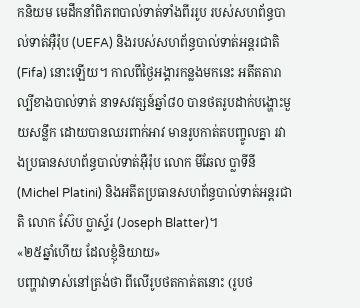កនិយម មេដឹកនាំពិភពបាល់ទាត់ទាំងពីររូប របស់សហព័ន្ធបាល់ទាត់អ៊ឺរ៉ុប (UEFA) និងរបស់សហព័ន្ធបាល់ទាត់អន្តរជាតិ (Fifa) នោះឡើយ។ កាលពីថ្ងៃអង្គារកន្លងមកនេះ អតីតតារាល្បីខាងបាល់ទាត់ នាទសវត្សន៍ឆ្នាំ៨០ បានថតរូបដាក់បង្ហោះមួយសន្លឹក ដោយបានឈរពាក់អាវ មានរូបកាត់តបញ្ចូលគ្នា រវាងប្រធានសហព័ន្ធបាល់ទាត់អ៊ឺរ៉ុប លោក មីឆែល ប្លាទីនី (Michel Platini) និងអតីតប្រធានសហព័ន្ធបាល់ទាត់អន្តរជាតិ លោក ស៊ែប ប្លាស្ទ័រ (Joseph Blatter)។
«២៥ឆ្នាំហើយ ដែលខ្ញុំនិយាយ»
បញ្ហាវាទាស់នៅត្រង់ថា ពីលើរូបថតកាត់តនោះ (រូបថ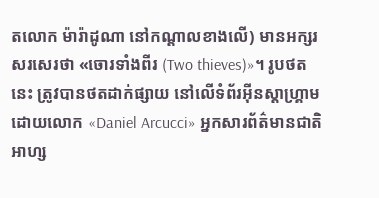តលោក ម៉ារ៉ាដូណា នៅកណ្ដាលខាងលើ) មានអក្សរសរសេរថា «ចោរទាំងពីរ (Two thieves)»។ រូបថតនេះ ត្រូវបានថតដាក់ផ្សាយ នៅលើទំព័រអ៊ីនស្តាហ្គ្រាម ដោយលោក «Daniel Arcucci» អ្នកសារព័ត៌មានជាតិអាហ្ស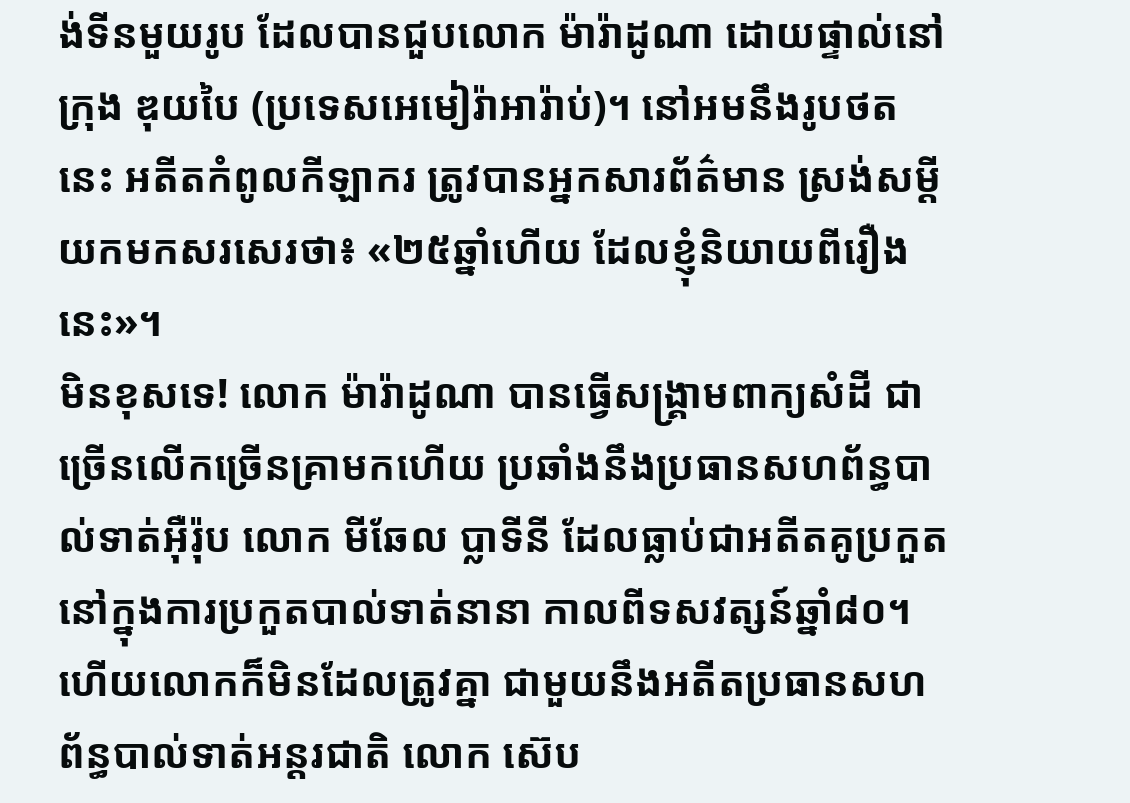ង់ទីនមួយរូប ដែលបានជួបលោក ម៉ារ៉ាដូណា ដោយផ្ទាល់នៅក្រុង ឌុយបៃ (ប្រទេសអេមៀរ៉ាអារ៉ាប់)។ នៅអមនឹងរូបថតនេះ អតីតកំពូលកីឡាករ ត្រូវបានអ្នកសារព័ត៌មាន ស្រង់សម្ដីយកមកសរសេរថា៖ «២៥ឆ្នាំហើយ ដែលខ្ញុំនិយាយពីរឿងនេះ»។
មិនខុសទេ! លោក ម៉ារ៉ាដូណា បានធ្វើសង្គ្រាមពាក្យសំដី ជាច្រើនលើកច្រើនគ្រាមកហើយ ប្រឆាំងនឹងប្រធានសហព័ន្ធបាល់ទាត់អ៊ឺរ៉ុប លោក មីឆែល ប្លាទីនី ដែលធ្លាប់ជាអតីតគូប្រកួត នៅក្នុងការប្រកួតបាល់ទាត់នានា កាលពីទសវត្សន៍ឆ្នាំ៨០។ ហើយលោកក៏មិនដែលត្រូវគ្នា ជាមួយនឹងអតីតប្រធានសហព័ន្ធបាល់ទាត់អន្តរជាតិ លោក ស៊េប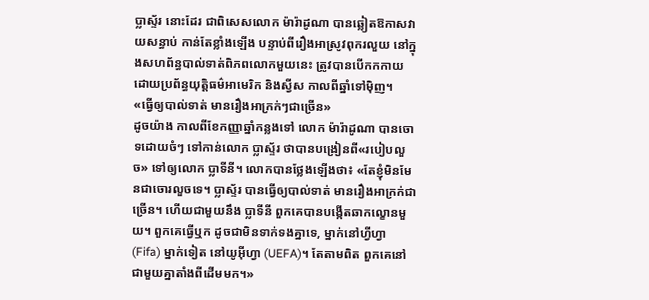ប្លាស្ទ័រ នោះដែរ ជាពិសេសលោក ម៉ារ៉ាដូណា បានឆ្លៀតឱកាសវាយសន្ធាប់ កាន់តែខ្លាំងឡើង បន្ទាប់ពីរឿងអាស្រូវពុករលួយ នៅក្នុងសហព័ន្ធបាល់ទាត់ពិភពលោកមួយនេះ ត្រូវបានបើកកកាយ ដោយប្រព័ន្ធយុត្តិធម៌អាមេរិក និងស្វីស កាលពីឆ្នាំទៅម៉ិញ។
«ធ្វើឲ្យបាល់ទាត់ មានរឿងអាក្រក់ៗជាច្រើន»
ដូចយ៉ាង កាលពីខែកញ្ញាឆ្នាំកន្លងទៅ លោក ម៉ារ៉ាដូណា បានចោទដោយចំៗ ទៅកាន់លោក ប្លាស្ទ័រ ថាបានបង្រៀនពី«របៀបលួច» ទៅឲ្យលោក ប្លាទីនី។ លោកបានថ្លែងឡើងថា៖ «តែខ្ញុំមិនមែនជាចោរលួចទេ។ ប្លាស្ទ័រ បានធ្វើឲ្យបាល់ទាត់ មានរឿងអាក្រក់ជាច្រើន។ ហើយជាមួយនឹង ប្លាទីនី ពួកគេបានបង្កើតឆាកល្ខោនមួយ។ ពួកគេធ្វើឬក ដូចជាមិនទាក់ទងគ្នាទេ, ម្នាក់នៅហ្វីហ្វា (Fifa) ម្នាក់ទៀត នៅយូអ៊ីហ្វា (UEFA)។ តែតាមពិត ពួកគេនៅជាមួយគ្នាតាំងពីដើមមក។»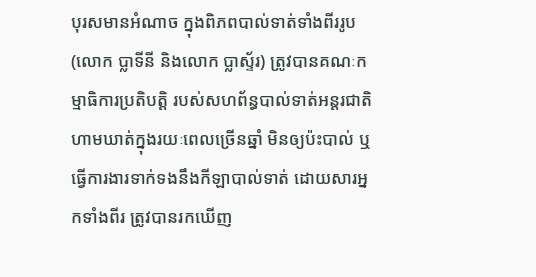បុរសមានអំណាច ក្នុងពិភពបាល់ទាត់ទាំងពីររូប (លោក ប្លាទីនី និងលោក ប្លាស្ទ័រ) ត្រូវបានគណៈកម្មាធិការប្រតិបត្តិ របស់សហព័ន្ធបាល់ទាត់អន្តរជាតិ ហាមឃាត់ក្នុងរយៈពេលច្រើនឆ្នាំ មិនឲ្យប៉ះបាល់ ឬធ្វើការងារទាក់ទងនឹងកីឡាបាល់ទាត់ ដោយសារអ្នកទាំងពីរ ត្រូវបានរកឃើញ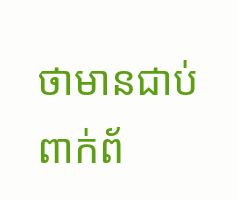ថាមានជាប់ពាក់ព័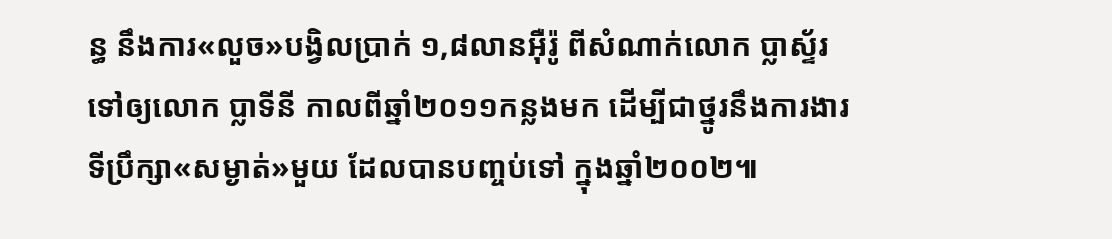ន្ធ នឹងការ«លួច»បង្វិលប្រាក់ ១,៨លានអ៊ឺរ៉ូ ពីសំណាក់លោក ប្លាស្ទ័រ ទៅឲ្យលោក ប្លាទីនី កាលពីឆ្នាំ២០១១កន្លងមក ដើម្បីជាថ្នូរនឹងការងារ ទីប្រឹក្សា«សម្ងាត់»មួយ ដែលបានបញ្ចប់ទៅ ក្នុងឆ្នាំ២០០២៕